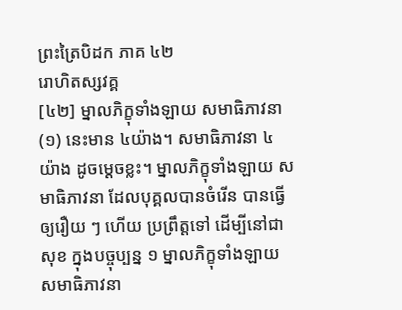ព្រះត្រៃបិដក ភាគ ៤២
រោហិតស្សវគ្គ
[៤២] ម្នាលភិក្ខុទាំងឡាយ សមាធិភាវនា
(១) នេះមាន ៤យ៉ាង។ សមាធិភាវនា ៤ យ៉ាង ដូចម្តេចខ្លះ។ ម្នាលភិក្ខុទាំងឡាយ សមាធិភាវនា ដែលបុគ្គលបានចំរើន បានធ្វើឲ្យរឿយ ៗ ហើយ ប្រព្រឹត្តទៅ ដើម្បីនៅជាសុខ ក្នុងបច្ចុប្បន្ន ១ ម្នាលភិក្ខុទាំងឡាយ សមាធិភាវនា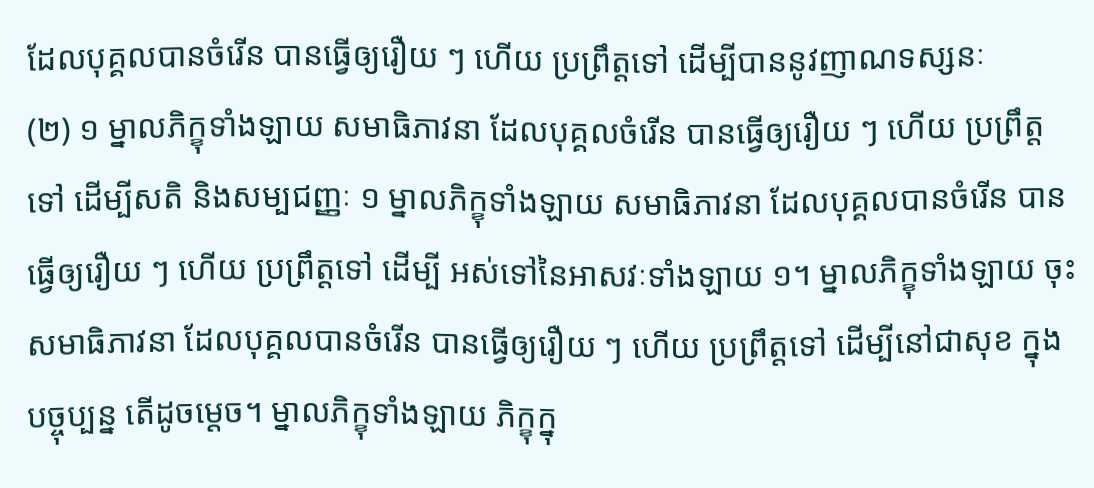ដែលបុគ្គលបានចំរើន បានធ្វើឲ្យរឿយ ៗ ហើយ ប្រព្រឹត្តទៅ ដើម្បីបាននូវញាណទស្សនៈ
(២) ១ ម្នាលភិក្ខុទាំងឡាយ សមាធិភាវនា ដែលបុគ្គលចំរើន បានធ្វើឲ្យរឿយ ៗ ហើយ ប្រព្រឹត្តទៅ ដើម្បីសតិ និងសម្បជញ្ញៈ ១ ម្នាលភិក្ខុទាំងឡាយ សមាធិភាវនា ដែលបុគ្គលបានចំរើន បានធ្វើឲ្យរឿយ ៗ ហើយ ប្រព្រឹត្តទៅ ដើម្បី អស់ទៅនៃអាសវៈទាំងឡាយ ១។ ម្នាលភិក្ខុទាំងឡាយ ចុះសមាធិភាវនា ដែលបុគ្គលបានចំរើន បានធ្វើឲ្យរឿយ ៗ ហើយ ប្រព្រឹត្តទៅ ដើម្បីនៅជាសុខ ក្នុងបច្ចុប្បន្ន តើដូចម្តេច។ ម្នាលភិក្ខុទាំងឡាយ ភិក្ខុក្នុ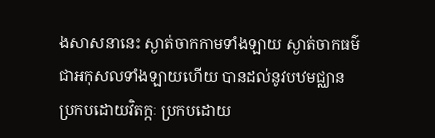ងសាសនានេះ ស្ងាត់ចាកកាមទាំងឡាយ ស្ងាត់ចាកធម៌ ជាអកុសលទាំងឡាយហើយ បានដល់នូវបឋមជ្ឈាន ប្រកបដោយវិតក្កៈ ប្រកបដោយ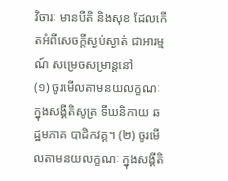វិចារៈ មានបីតិ និងសុខ ដែលកើតអំពីសេចក្តីស្ងប់ស្ងាត់ ជាអារម្មណ៍ សម្រេចសម្រាន្តនៅ
(១) ចូរមើលតាមនយលក្ខណៈ ក្នុងសង្គីតិសូត្រ ទីឃនិកាយ ឆដ្ឋមភាគ បាដិកវគ្គ។ (២) ចូរមើលតាមនយលក្ខណៈ ក្នុងសង្គីតិ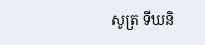សូត្រ ទីឃនិ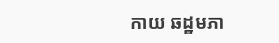កាយ ឆដ្ឋមភា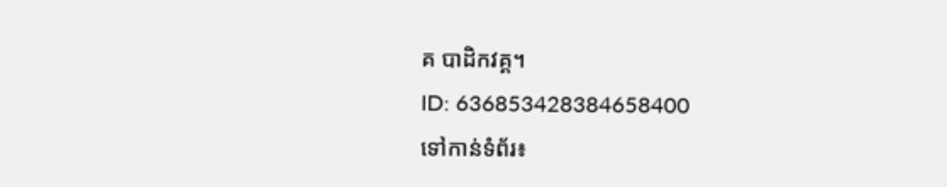គ បាដិកវគ្គ។
ID: 636853428384658400
ទៅកាន់ទំព័រ៖